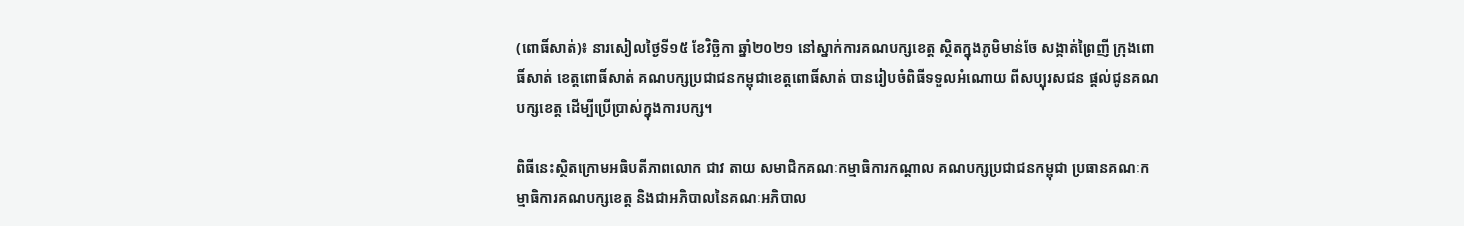(ពោធិ៍សាត់)៖ នារសៀលថ្ងៃទី១៥ ខែវិច្ឆិកា ឆ្នាំ២០២១ នៅស្នាក់ការគណបក្សខេត្ត ស្ថិតក្នុងភូមិមាន់ចែ សង្កាត់ព្រៃញី ក្រុងពោធិ៍សាត់ ខេត្តពោធិ៍សាត់ គណបក្សប្រជាជនកម្ពុជាខេត្តពោធិ៍សាត់ បានរៀបចំពិធីទទួលអំណោយ ពីសប្បុរសជន ផ្តល់ជូនគណបក្សខេត្ត ដើម្បីប្រើប្រាស់ក្នុងការបក្ស។

ពិធីនេះស្ថិតក្រោមអធិបតីភាពលោក ជាវ តាយ សមាជិកគណៈកម្មាធិការកណ្តាល គណបក្សប្រជាជនកម្ពុជា ប្រធានគណៈកម្មាធិការគណបក្សខេត្ត និងជាអភិបាលនៃគណៈអភិបាល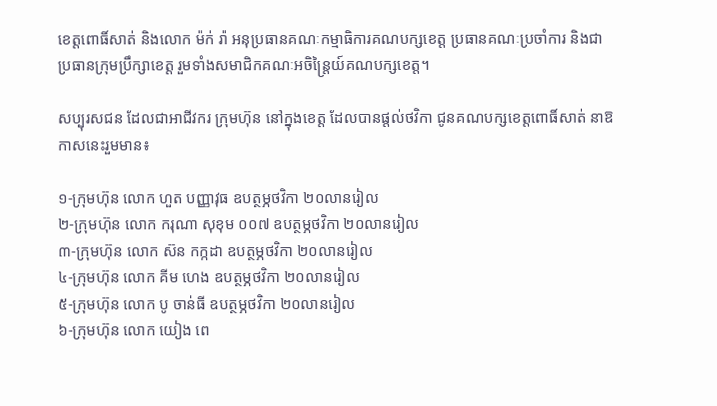ខេត្តពោធិ៍សាត់ និងលោក ម៉ក់ រ៉ា អនុប្រធានគណៈកម្មាធិការគណបក្សខេត្ត ប្រធានគណៈប្រចាំការ និងជាប្រធានក្រុមប្រឹក្សាខេត្ត រួមទាំងសមាជិកគណៈអចិន្ត្រៃយ៍គណបក្សខេត្ត។

សប្បុរសជន ដែលជាអាជីវករ ក្រុមហ៊ុន នៅក្នុងខេត្ត ដែលបានផ្តល់ថវិកា ជូនគណបក្សខេត្តពោធិ៍សាត់ នាឱកាសនេះរួមមាន៖

១-ក្រុមហ៊ុន លោក ហួត បញ្ញាវុធ ឧបត្ថម្ភថវិកា ២០លានរៀល
២-ក្រុមហ៊ុន លោក ករុណា សុខុម ០០៧ ឧបត្ថម្ភថវិកា ២០លានរៀល
៣-ក្រុមហ៊ុន លោក ស៊ន កក្កដា ឧបត្ថម្ភថវិកា ២០លានរៀល
៤-ក្រុមហ៊ុន លោក គីម ហេង ឧបត្ថម្ភថវិកា ២០លានរៀល
៥-ក្រុមហ៊ុន លោក បូ ចាន់ធី ឧបត្ថម្ភថវិកា ២០លានរៀល
៦-ក្រុមហ៊ុន លោក យៀង ពេ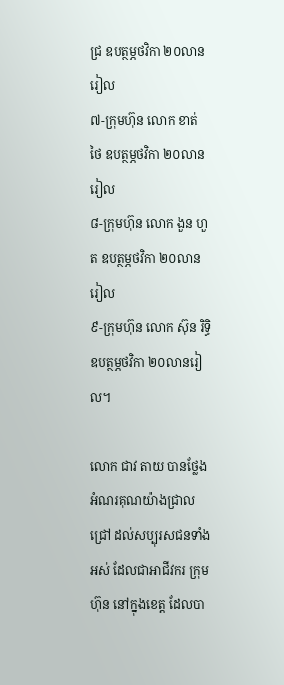ជ្រ ឧបត្ថម្ភថវិកា ២០លានរៀល
៧-ក្រុមហ៊ុន លោក ខាត់ ថៃ ឧបត្ថម្ភថវិកា ២០លានរៀល
៨-ក្រុមហ៊ុន លោក ងួន ហួត ឧបត្ថម្ភថវិកា ២០លានរៀល
៩-ក្រុមហ៊ុន លោក ស៊ុន រិទ្ធិ ឧបត្ថម្ភថវិកា ២០លានរៀល។

លោក ជាវ តាយ បានថ្លែងអំណរគុណយ៉ាងជ្រាលជ្រៅ ដល់សប្បុរសជនទាំងអស់ ដែលជាអាជីវករ ក្រុមហ៊ុន នៅក្នុងខេត្ត ដែលបា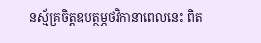នស្ម័គ្រចិត្តឧបត្ថម្ភថវិកានាពេលនេះ ពិត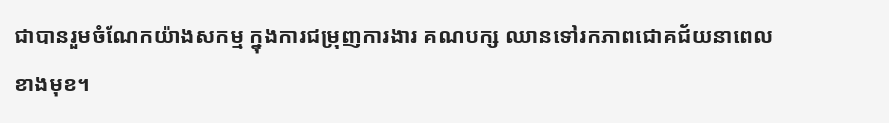ជាបានរួមចំណែកយ៉ាងសកម្ម ក្នុងការជម្រុញការងារ គណបក្ស ឈានទៅរកភាពជោគជ័យនាពេលខាងមុខ។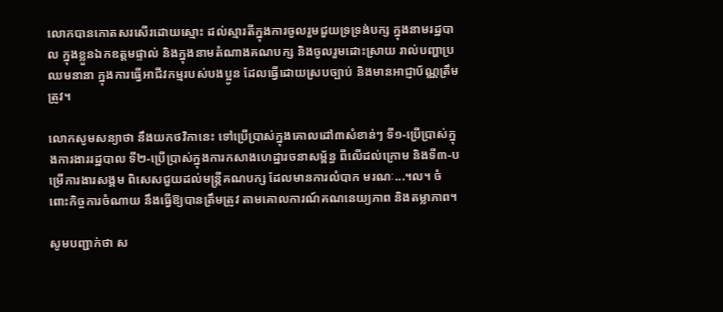លោកបានកោតសរសើរដោយស្មោះ ដល់ស្មារតីក្នុងការចូលរួមជួយទ្រទ្រង់បក្ស ក្នុងនាមរដ្ឋបាល ក្នុងខ្លួនឯកឧត្តមផ្ទាល់ និងក្នុងនាមតំណាងគណបក្ស និងចូលរួមដោះស្រាយ រាល់បញ្ហាប្រឈមនានា ក្នុងការធ្វើអាជីវកម្មរបស់បងប្អូន ដែលធ្វើដោយស្របច្បាប់ និងមានអាជ្ញាប័ណ្ណត្រឹមត្រូវ។

លោកសូមសន្យាថា នឹងយកថវិកានេះ ទៅប្រើប្រាស់ក្នុងគោលដៅ៣សំខាន់ៗ ទី១-ប្រើប្រាស់ក្នុងការងាររដ្ឋបាល ទី២-ប្រើប្រាស់ក្នុងការកសាងហេដ្ឋារចនាសម្ព័ន្ធ ពីលើដល់ក្រោម និងទី៣-បម្រើការងារសង្គម ពិសេសជួយដល់មន្ត្រីគណបក្ស ដែលមានការលំបាក មរណៈ...។ល។ ចំពោះកិច្ចការចំណាយ នឹងធ្វើឱ្យបានត្រឹមត្រូវ តាមគោលការណ៍គណនេយ្យភាព និងតម្លាភាព។

សូមបញ្ជាក់ថា ស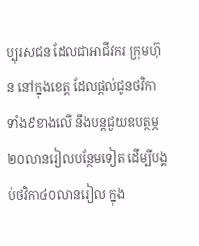ប្បុរសជន ដែលជាអាជីវករ ក្រុមហ៊ុន នៅក្នុងខេត្ត ដែលផ្តល់ជូនថវិកាទាំង៩ខាងលើ នឹងបន្តជួយឧបត្ថម្ភ២០លានរៀលបន្ថែមទៀត ដើម្បីបង្គប់ថវិកា៤០លានរៀល ក្នុង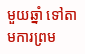មួយឆ្នាំ ទៅតាមការព្រម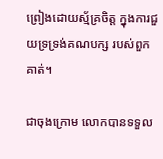ព្រៀងដោយស្ម័គ្រចិត្ត ក្នុងការជួយទ្រទ្រង់គណបក្ស របស់ពួកគាត់។

ជាចុងក្រោម លោកបានទទួល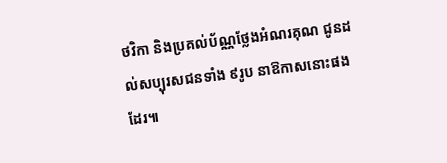ថវិកា និងប្រគល់ប័ណ្ណថ្លែងអំណរគុណ ជូនដល់សប្បុរសជនទាំង ៩រូប នាឱកាសនោះផងដែរ៕